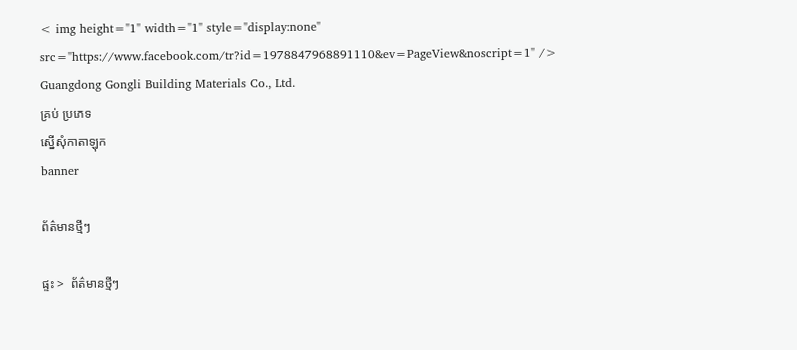< img height="1" width="1" style="display:none" src="https://www.facebook.com/tr?id=1978847968891110&ev=PageView&noscript=1" />
Guangdong Gongli Building Materials Co., Ltd.
គ្រប់ ប្រភេទ
ស្នើសុំកាតាឡុក
banner

ព័ត៌មានថ្មីៗ

ផ្ទះ >  ព័ត៌មានថ្មីៗ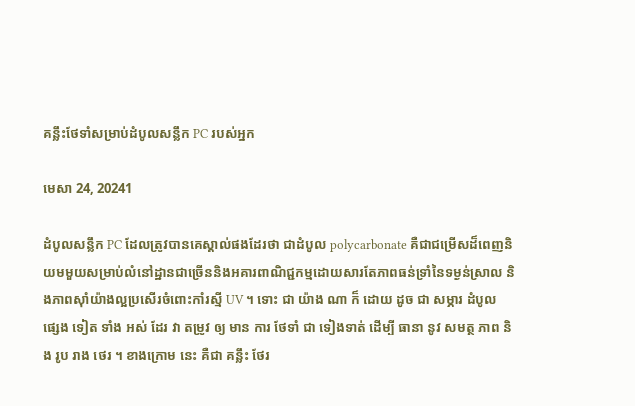គន្លឹះថែទាំសម្រាប់ដំបូលសន្លឹក PC របស់អ្នក

មេសា 24, 20241

ដំបូលសន្លឹក PC ដែលត្រូវបានគេស្គាល់ផងដែរថា ជាដំបូល polycarbonate គឺជាជម្រើសដ៏ពេញនិយមមួយសម្រាប់លំនៅដ្ឋានជាច្រើននិងអគារពាណិជ្ជកម្មដោយសារតែភាពធន់ទ្រាំនៃទម្ងន់ស្រាល និងភាពស៊ាំយ៉ាងល្អប្រសើរចំពោះកាំរស្មី UV ។ ទោះ ជា យ៉ាង ណា ក៏ ដោយ ដូច ជា សម្ភារ ដំបូល ផ្សេង ទៀត ទាំង អស់ ដែរ វា តម្រូវ ឲ្យ មាន ការ ថែទាំ ជា ទៀងទាត់ ដើម្បី ធានា នូវ សមត្ថ ភាព និង រូប រាង ថេរ ។ ខាងក្រោម នេះ គឺជា គន្លឹះ ថែរ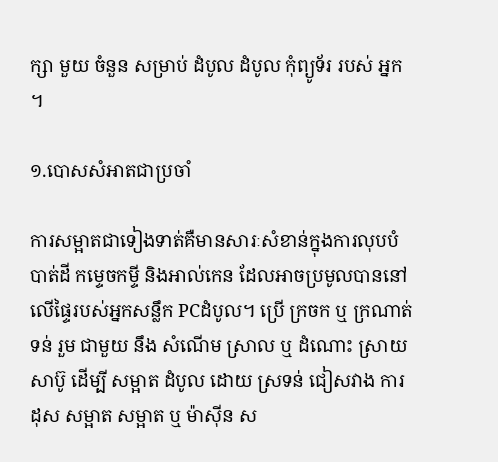ក្សា មួយ ចំនួន សម្រាប់ ដំបូល ដំបូល កុំព្យូទ័រ របស់ អ្នក ។

១.បោសសំអាតជាប្រចាំ

ការសម្អាតជាទៀងទាត់គឺមានសារៈសំខាន់ក្នុងការលុបបំបាត់ដី កម្ទេចកម្ទី និងអាល់កេន ដែលអាចប្រមូលបាននៅលើផ្ទៃរបស់អ្នកសន្លឹក PCដំបូល។ ប្រើ ក្រចក ឬ ក្រណាត់ ទន់ រួម ជាមួយ នឹង សំណើម ស្រាល ឬ ដំណោះ ស្រាយ សាប៊ូ ដើម្បី សម្អាត ដំបូល ដោយ ស្រទន់ ជៀសវាង ការ ដុស សម្អាត សម្អាត ឬ ម៉ាស៊ីន ស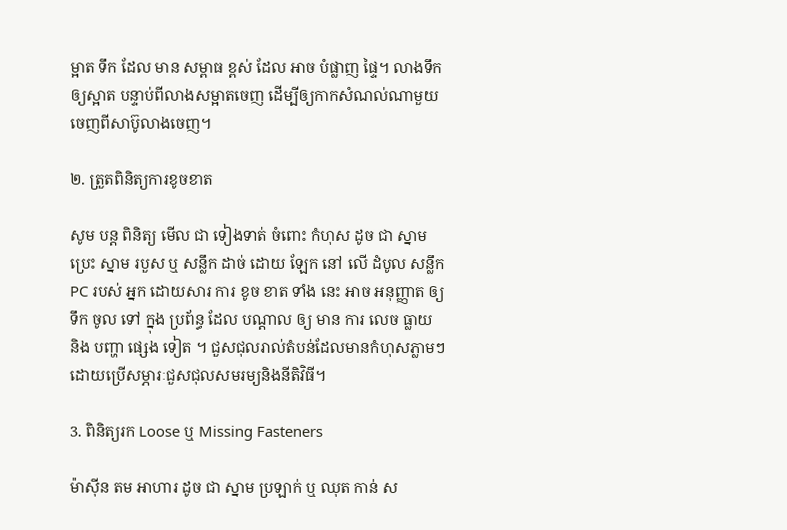ម្អាត ទឹក ដែល មាន សម្ពាធ ខ្ពស់ ដែល អាច បំផ្លាញ ផ្ទៃ។ លាងទឹកឲ្យស្អាត បន្ទាប់ពីលាងសម្អាតចេញ ដើម្បីឲ្យកាកសំណល់ណាមួយចេញពីសាប៊ូលាងចេញ។

២. ត្រួតពិនិត្យការខូចខាត

សូម បន្ត ពិនិត្យ មើល ជា ទៀងទាត់ ចំពោះ កំហុស ដូច ជា ស្នាម ប្រេះ ស្នាម របួស ឬ សន្លឹក ដាច់ ដោយ ឡែក នៅ លើ ដំបូល សន្លឹក PC របស់ អ្នក ដោយសារ ការ ខូច ខាត ទាំង នេះ អាច អនុញ្ញាត ឲ្យ ទឹក ចូល ទៅ ក្នុង ប្រព័ន្ធ ដែល បណ្តាល ឲ្យ មាន ការ លេច ធ្លាយ និង បញ្ហា ផ្សេង ទៀត ។ ជួសជុលរាល់តំបន់ដែលមានកំហុសភ្លាមៗដោយប្រើសម្ភារៈជួសជុលសមរម្យនិងនីតិវិធី។

3. ពិនិត្យរក Loose ឬ Missing Fasteners

ម៉ាស៊ីន តម អាហារ ដូច ជា ស្នាម ប្រឡាក់ ឬ ឈុត កាន់ ស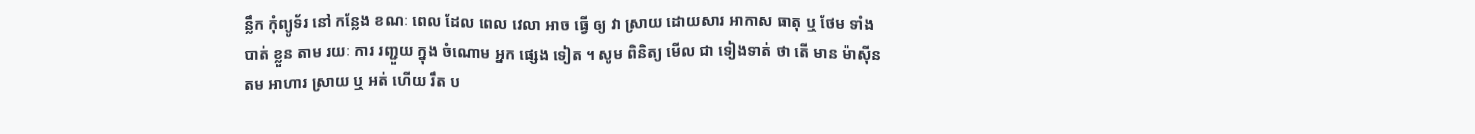ន្លឹក កុំព្យូទ័រ នៅ កន្លែង ខណៈ ពេល ដែល ពេល វេលា អាច ធ្វើ ឲ្យ វា ស្រាយ ដោយសារ អាកាស ធាតុ ឬ ថែម ទាំង បាត់ ខ្លួន តាម រយៈ ការ រញ្ជួយ ក្នុង ចំណោម អ្នក ផ្សេង ទៀត ។ សូម ពិនិត្យ មើល ជា ទៀងទាត់ ថា តើ មាន ម៉ាស៊ីន តម អាហារ ស្រាយ ឬ អត់ ហើយ រឹត ប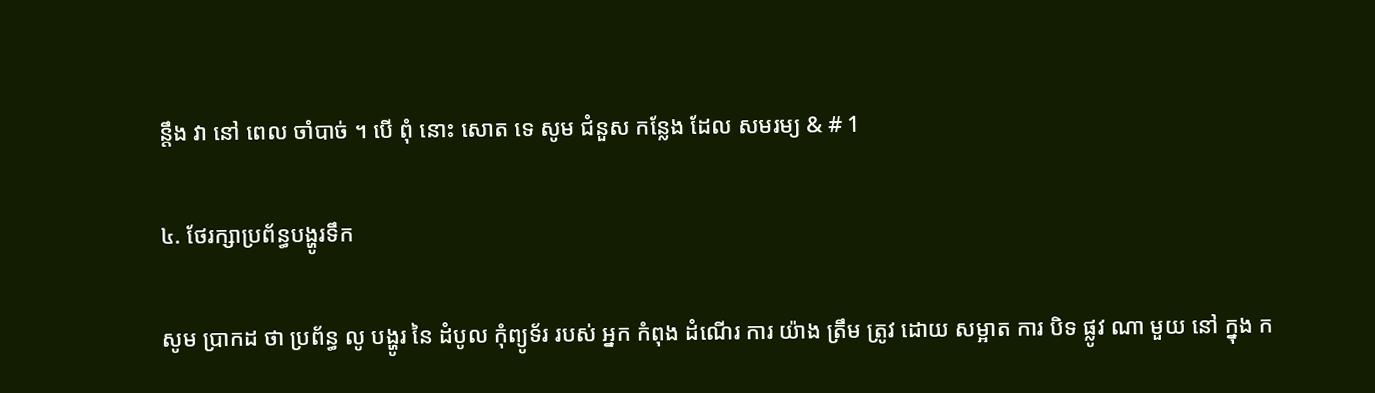ន្តឹង វា នៅ ពេល ចាំបាច់ ។ បើ ពុំ នោះ សោត ទេ សូម ជំនួស កន្លែង ដែល សមរម្យ & # 1

៤. ថែរក្សាប្រព័ន្ធបង្ហូរទឹក

សូម ប្រាកដ ថា ប្រព័ន្ធ លូ បង្ហូរ នៃ ដំបូល កុំព្យូទ័រ របស់ អ្នក កំពុង ដំណើរ ការ យ៉ាង ត្រឹម ត្រូវ ដោយ សម្អាត ការ បិទ ផ្លូវ ណា មួយ នៅ ក្នុង ក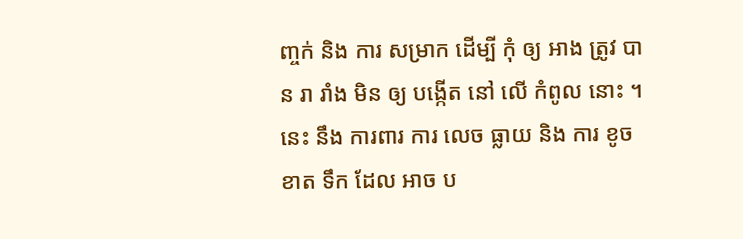ញ្ចក់ និង ការ សម្រាក ដើម្បី កុំ ឲ្យ អាង ត្រូវ បាន រា រាំង មិន ឲ្យ បង្កើត នៅ លើ កំពូល នោះ ។ នេះ នឹង ការពារ ការ លេច ធ្លាយ និង ការ ខូច ខាត ទឹក ដែល អាច ប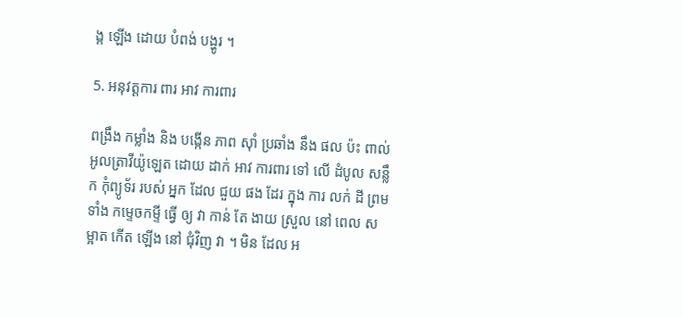ង្ក ឡើង ដោយ បំពង់ បង្ហូរ ។

5. អនុវត្តការ ពារ អាវ ការពារ

ពង្រឹង កម្លាំង និង បង្កើន ភាព ស៊ាំ ប្រឆាំង នឹង ផល ប៉ះ ពាល់ អូលត្រាវីយ៉ូឡេត ដោយ ដាក់ អាវ ការពារ ទៅ លើ ដំបូល សន្លឹក កុំព្យូទ័រ របស់ អ្នក ដែល ជួយ ផង ដែរ ក្នុង ការ លក់ ដី ព្រម ទាំង កម្ទេចកម្ទី ធ្វើ ឲ្យ វា កាន់ តែ ងាយ ស្រួល នៅ ពេល សម្អាត កើត ឡើង នៅ ជុំវិញ វា ។ មិន ដែល អ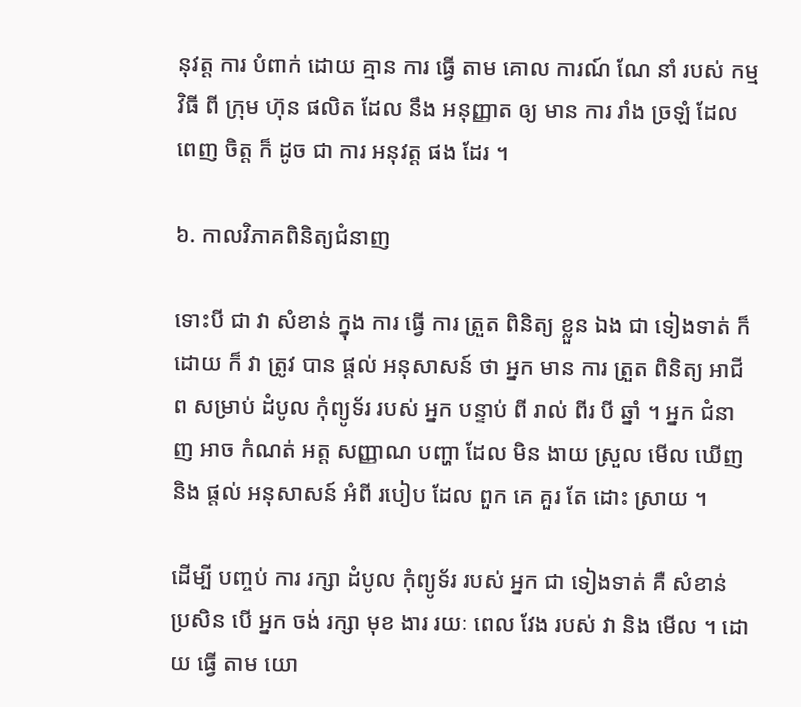នុវត្ត ការ បំពាក់ ដោយ គ្មាន ការ ធ្វើ តាម គោល ការណ៍ ណែ នាំ របស់ កម្មវិធី ពី ក្រុម ហ៊ុន ផលិត ដែល នឹង អនុញ្ញាត ឲ្យ មាន ការ រាំង ច្រឡំ ដែល ពេញ ចិត្ត ក៏ ដូច ជា ការ អនុវត្ត ផង ដែរ ។

៦. កាលវិភាគពិនិត្យជំនាញ

ទោះបី ជា វា សំខាន់ ក្នុង ការ ធ្វើ ការ ត្រួត ពិនិត្យ ខ្លួន ឯង ជា ទៀងទាត់ ក៏ ដោយ ក៏ វា ត្រូវ បាន ផ្តល់ អនុសាសន៍ ថា អ្នក មាន ការ ត្រួត ពិនិត្យ អាជីព សម្រាប់ ដំបូល កុំព្យូទ័រ របស់ អ្នក បន្ទាប់ ពី រាល់ ពីរ បី ឆ្នាំ ។ អ្នក ជំនាញ អាច កំណត់ អត្ត សញ្ញាណ បញ្ហា ដែល មិន ងាយ ស្រួល មើល ឃើញ និង ផ្តល់ អនុសាសន៍ អំពី របៀប ដែល ពួក គេ គួរ តែ ដោះ ស្រាយ ។

ដើម្បី បញ្ចប់ ការ រក្សា ដំបូល កុំព្យូទ័រ របស់ អ្នក ជា ទៀងទាត់ គឺ សំខាន់ ប្រសិន បើ អ្នក ចង់ រក្សា មុខ ងារ រយៈ ពេល វែង របស់ វា និង មើល ។ ដោយ ធ្វើ តាម យោ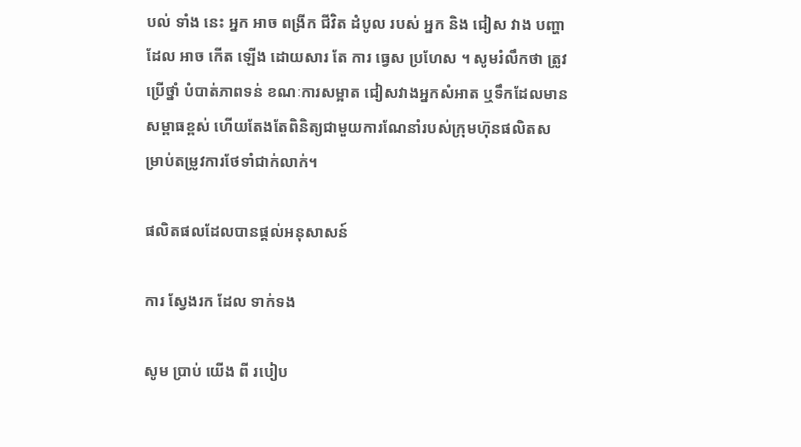បល់ ទាំង នេះ អ្នក អាច ពង្រីក ជីវិត ដំបូល របស់ អ្នក និង ជៀស វាង បញ្ហា ដែល អាច កើត ឡើង ដោយសារ តែ ការ ធ្វេស ប្រហែស ។ សូមរំលឹកថា ត្រូវប្រើថ្នាំ បំបាត់ភាពទន់ ខណៈការសម្អាត ជៀសវាងអ្នកសំអាត ឬទឹកដែលមានសម្ពាធខ្ពស់ ហើយតែងតែពិនិត្យជាមួយការណែនាំរបស់ក្រុមហ៊ុនផលិតសម្រាប់តម្រូវការថែទាំជាក់លាក់។

ផលិតផលដែលបានផ្តល់អនុសាសន៍

ការ ស្វែងរក ដែល ទាក់ទង

សូម ប្រាប់ យើង ពី របៀប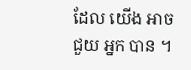ដែល យើង អាច ជួយ អ្នក បាន ។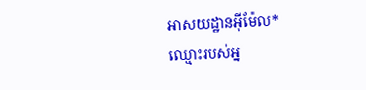អាសយដ្ឋានអ៊ីម៉ែល*
ឈ្មោះរបស់អ្ន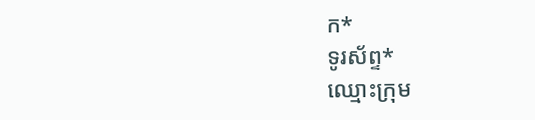ក*
ទូរស័ព្ទ*
ឈ្មោះក្រុម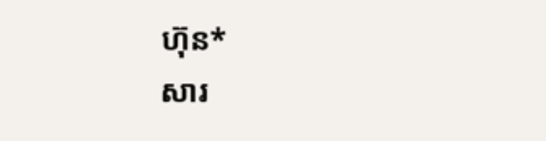ហ៊ុន*
សារ